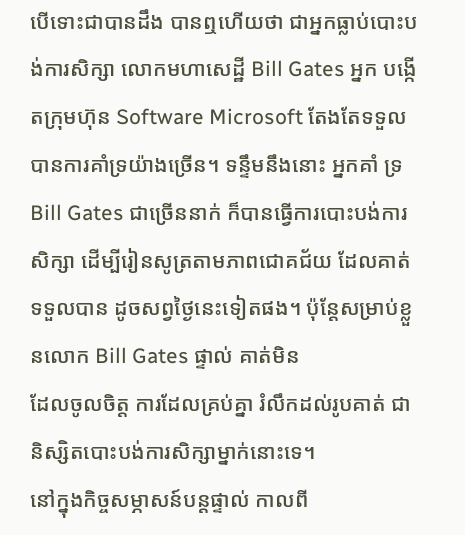បើទោះជាបានដឹង បានឮហើយថា ជាអ្នកធ្លាប់បោះបង់ការសិក្សា លោកមហាសេដ្ឋី Bill Gates អ្នក បង្កើតក្រុមហ៊ុន Software Microsoft តែងតែទទួលបានការគាំទ្រយ៉ាងច្រើន។ ទន្ទឹមនឹងនោះ អ្នកគាំ ទ្រ Bill Gates ជាច្រើននាក់ ក៏បានធ្វើការបោះបង់ការសិក្សា ដើម្បីរៀនសូត្រតាមភាពជោគជ័យ ដែលគាត់ទទួលបាន ដូចសព្វថ្ងៃនេះទៀតផង។ ប៉ុន្តែសម្រាប់ខ្លួនលោក Bill Gates ផ្ទាល់ គាត់មិន
ដែលចូលចិត្ត ការដែលគ្រប់គ្នា រំលឹកដល់រូបគាត់ ជានិស្សិតបោះបង់ការសិក្សាម្នាក់នោះទេ។
នៅក្នុងកិច្ចសម្ភាសន៍បន្តផ្ទាល់ កាលពី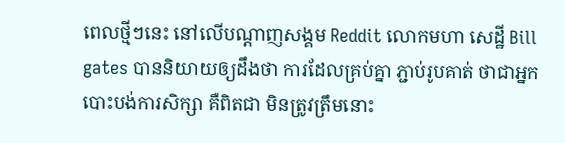ពេលថ្មីៗនេះ នៅលើបណ្តាញសង្គម Reddit លោកមហា សេដ្ឋី Bill gates បាននិយាយឲ្យដឹងថា ការដែលគ្រប់គ្នា ភ្ជាប់រូបគាត់ ថាជាអ្នកបោះបង់ការសិក្សា គឺពិតជា មិនត្រូវត្រឹមនោះ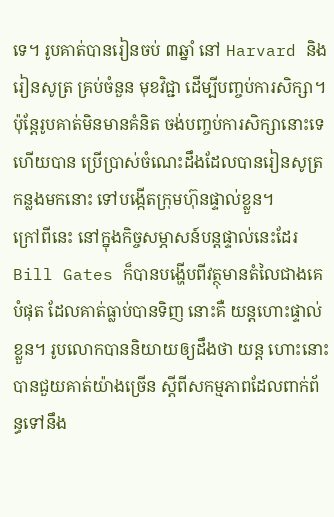ទេ។ រូបគាត់បានរៀនចប់ ៣ឆ្នាំ នៅ Harvard និងរៀនសូត្រ គ្រប់ចំនួន មុខវិជ្ជា ដើម្បីបញ្ចប់ការសិក្សា។ ប៉ុន្តែរូបគាត់មិនមានគំនិត ចង់បញ្ចប់ការសិក្សានោះទេ ហើយបាន ប្រើប្រាស់ចំណេះដឹងដែលបានរៀនសូត្រកន្លងមកនោះ ទៅបង្កើតក្រុមហ៊ុនផ្ទាល់ខ្លួន។
ក្រៅពីនេះ នៅក្នុងកិច្ចសម្ភាសន៍បន្តផ្ទាល់នេះដែរ Bill Gates ក៏បានបង្ហើបពីវត្ថុមានតំលៃជាងគេ បំផុត ដែលគាត់ធ្លាប់បានទិញ នោះគឺ យន្តហោះផ្ទាល់ខ្លួន។ រូបលោកបាននិយាយឲ្យដឹងថា យន្ត ហោះនោះ បានជួយគាត់យ៉ាងច្រើន ស្តីពីសកម្មភាពដែលពាក់ព័ន្ធទៅនឹង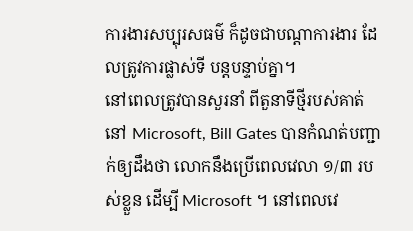ការងារសប្បុរសធម៌ ក៏ដូចជាបណ្តាការងារ ដែលត្រូវការផ្លាស់ទី បន្តបន្ទាប់គ្នា។
នៅពេលត្រូវបានសួរនាំ ពីតួនាទីថ្មីរបស់គាត់នៅ Microsoft, Bill Gates បានកំណត់បញ្ជាក់ឲ្យដឹងថា លោកនឹងប្រើពេលវេលា ១/៣ របស់ខ្លួន ដើម្បី Microsoft ។ នៅពេលវេ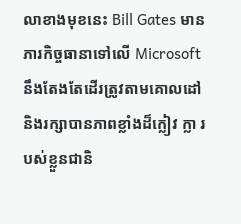លាខាងមុខនេះ Bill Gates មានភារកិច្ចធានាទៅលើ Microsoft នឹងតែងតែដើរត្រូវតាមគោលដៅ និងរក្សាបានភាពខ្លាំងដ៏ក្លៀវ ក្លា របស់ខ្លួនជានិ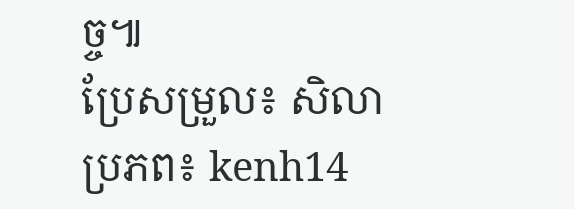ច្ច៕
ប្រែសម្រួល៖ សិលា
ប្រភព៖ kenh14